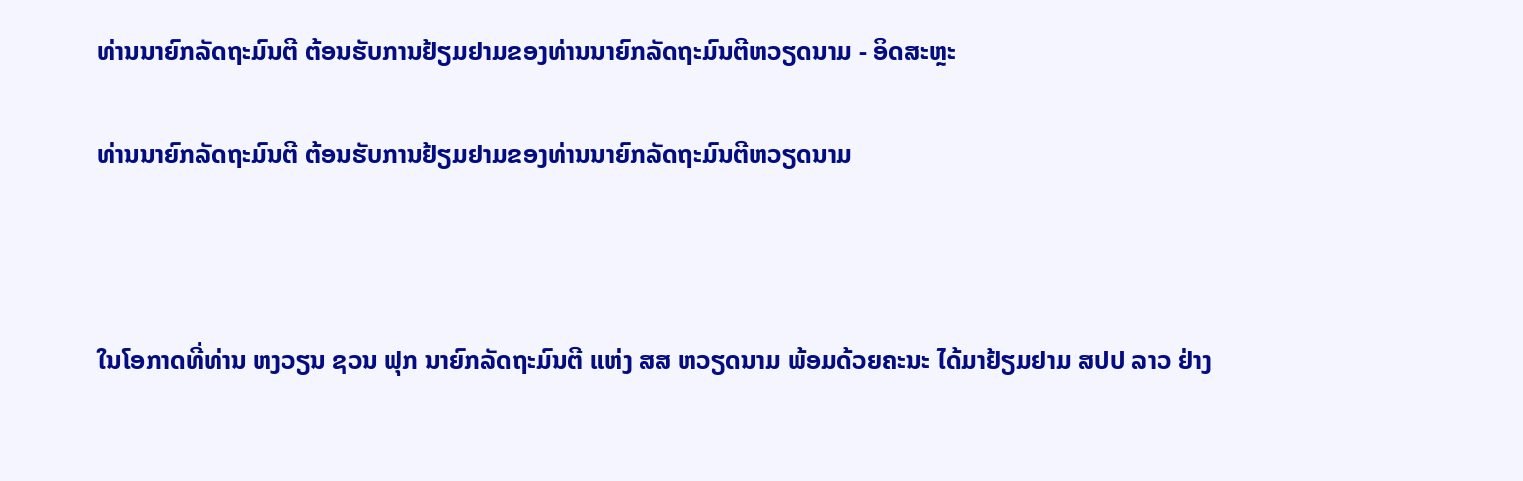ທ່ານນາຍົກລັດຖະມົນຕີ ຕ້ອນຮັບການຢ້ຽມຢາມຂອງທ່ານນາຍົກລັດຖະມົນຕີຫວຽດນາມ - ອິດສະຫຼະ

ທ່ານນາຍົກລັດຖະມົນຕີ ຕ້ອນຮັບການຢ້ຽມຢາມຂອງທ່ານນາຍົກລັດຖະມົນຕີຫວຽດນາມ



ໃນໂອກາດທີ່ທ່ານ ຫງວຽນ ຊວນ ຟຸກ ນາຍົກລັດຖະມົນຕີ ແຫ່ງ ສສ ຫວຽດນາມ ພ້ອມດ້ວຍຄະນະ ໄດ້ມາຢ້ຽມຢາມ ສປປ ລາວ ຢ່າງ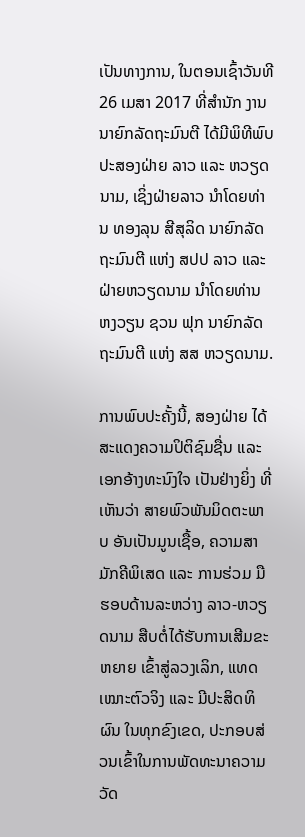ເປັນທາງການ, ໃນຕອນເຊົ້າວັນທີ 26 ເມສາ 2017 ທີ່ສຳນັກ ງານນາຍົກລັດຖະມົນຕີ ໄດ້ມີພິທີພົບປະສອງຝ່າຍ ລາວ ແລະ ຫວຽດນາມ, ເຊິ່ງຝ່າຍລາວ ນຳໂດຍທ່ານ ທອງລຸນ ສີສຸລິດ ນາຍົກລັດຖະມົນຕີ ແຫ່ງ ສປປ ລາວ ແລະ ຝ່າຍຫວຽດນາມ ນຳໂດຍທ່ານ ຫງວຽນ ຊວນ ຟຸກ ນາຍົກລັດຖະມົນຕີ ແຫ່ງ ສສ ຫວຽດນາມ.

ການພົບປະຄັ້ງນີ້, ສອງຝ່າຍ ໄດ້ສະແດງຄວາມປິຕິຊົມຊື່ນ ແລະ ເອກອ້າງທະນົງໃຈ ເປັນຢ່າງຍິ່ງ ທີ່ເຫັນວ່າ ສາຍພົວພັນມິດຕະພາບ ອັນເປັນມູນເຊື້ອ, ຄວາມສາມັກຄີພິເສດ ແລະ ການຮ່ວມ ມືຮອບດ້ານລະຫວ່າງ ລາວ-ຫວຽດນາມ ສືບຕໍ່ໄດ້ຮັບການເສີມຂະຫຍາຍ ເຂົ້າສູ່ລວງເລິກ, ແທດເໝາະຕົວຈິງ ແລະ ມີປະສິດທິຜົນ ໃນທຸກຂົງເຂດ, ປະກອບສ່ວນເຂົ້າໃນການພັດທະນາຄວາມວັດ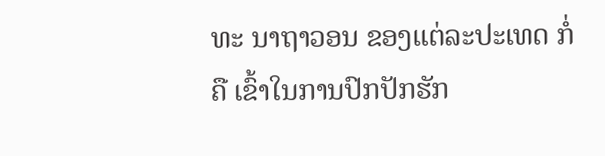ທະ ນາຖາວອນ ຂອງແຕ່ລະປະເທດ ກໍ່ຄື ເຂົ້າໃນການປົກປັກຮັກ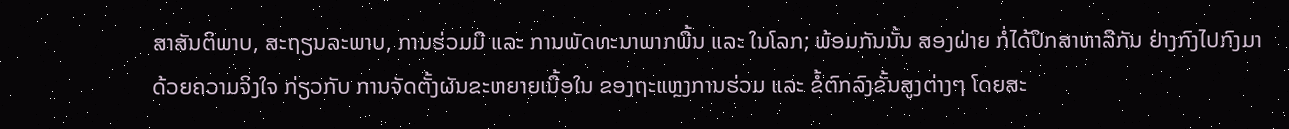ສາສັນຕິພາບ, ສະຖຽນລະພາບ, ການຮ່ວມມື ແລະ ການພັດທະນາພາກພື້ນ ແລະ ໃນໂລກ; ພ້ອມກັນນັ້ນ ສອງຝ່າຍ ກໍ່ໄດ້ປຶກສາຫາລືກັນ ຢ່າງກົງໄປກົງມາດ້ວຍຄວາມຈິງໃຈ ກ່ຽວກັບ ການຈັດຕັ້ງຜັນຂະຫຍາຍເນື້ອໃນ ຂອງຖະແຫຼງການຮ່ວມ ແລະ ຂໍ້ຕົກລົງຂັ້ນສູງຕ່າງໆ ໂດຍສະ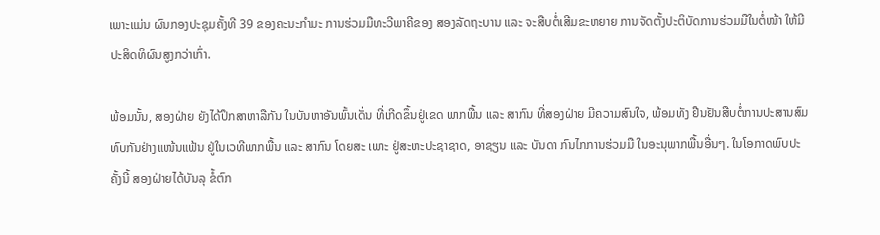ເພາະແມ່ນ ຜົນກອງປະຊຸມຄັ້ງທີ 39 ຂອງຄະນະກຳມະ ການຮ່ວມມືທະວີພາຄີຂອງ ສອງລັດຖະບານ ແລະ ຈະສືບຕໍ່ເສີມຂະຫຍາຍ ການຈັດຕັ້ງປະຕິບັດການຮ່ວມມືໃນຕໍ່ໜ້າ ໃຫ້ມີປະສິດທິຜົນສູງກວ່າເກົ່າ.

ພ້ອມນັ້ນ, ສອງຝ່າຍ ຍັງໄດ້ປຶກສາຫາລືກັນ ໃນບັນຫາອັນພົ້ນເດັ່ນ ທີ່ເກີດຂຶ້ນຢູ່ເຂດ ພາກພື້ນ ແລະ ສາກົນ ທີ່ສອງຝ່າຍ ມີຄວາມສົນໃຈ, ພ້ອມທັງ ຢືນຢັນສືບຕໍ່ການປະສານສົມທົບກັນຢ່າງແໜ້ນແຟ້ນ ຢູ່ໃນເວທີພາກພື້ນ ແລະ ສາກົນ ໂດຍສະ ເພາະ ຢູ່ສະຫະປະຊາຊາດ, ອາຊຽນ ແລະ ບັນດາ ກົນໄກການຮ່ວມມື ໃນອະນຸພາກພື້ນອື່ນໆ. ໃນໂອກາດພົບປະຄັ້ງນີ້ ສອງຝ່າຍໄດ້ບັນລຸ ຂໍ້ຕົກ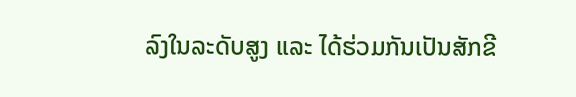ລົງໃນລະດັບສູງ ແລະ ໄດ້ຮ່ວມກັນເປັນສັກຂີ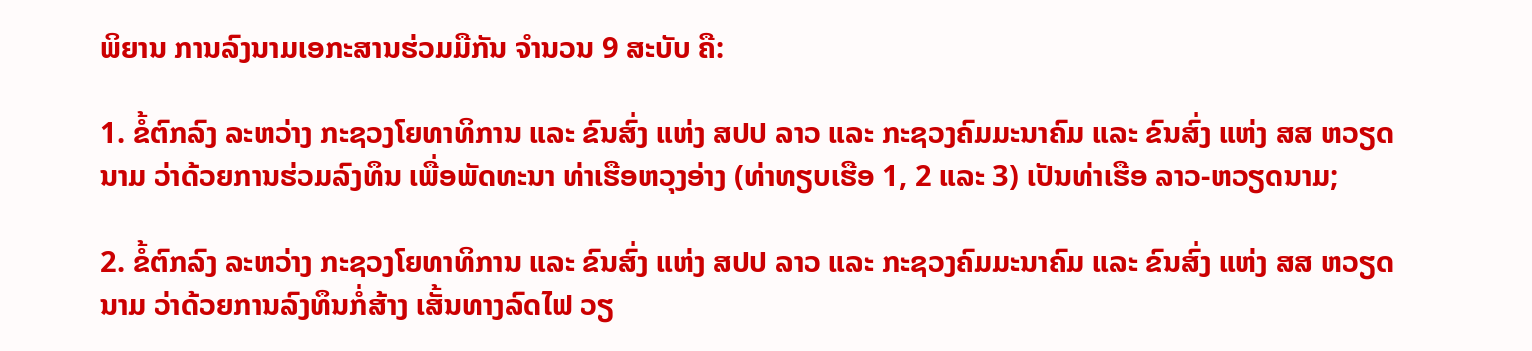ພິຍານ ການລົງນາມເອກະສານຮ່ວມມືກັນ ຈຳນວນ 9 ສະບັບ ຄື:

1. ຂໍ້ຕົກລົງ ລະຫວ່າງ ກະຊວງໂຍທາທິການ ແລະ ຂົນສົ່ງ ແຫ່ງ ສປປ ລາວ ແລະ ກະຊວງຄົມມະນາຄົມ ແລະ ຂົນສົ່ງ ແຫ່ງ ສສ ຫວຽດນາມ ວ່າດ້ວຍການຮ່ວມລົງທຶນ ເພື່ອພັດທະນາ ທ່າເຮືອຫວຸງອ່າງ (ທ່າທຽບເຮືອ 1, 2 ແລະ 3) ເປັນທ່າເຮືອ ລາວ-ຫວຽດນາມ;

2. ຂໍ້ຕົກລົງ ລະຫວ່າງ ກະຊວງໂຍທາທິການ ແລະ ຂົນສົ່ງ ແຫ່ງ ສປປ ລາວ ແລະ ກະຊວງຄົມມະນາຄົມ ແລະ ຂົນສົ່ງ ແຫ່ງ ສສ ຫວຽດນາມ ວ່າດ້ວຍການລົງທຶນກໍ່ສ້າງ ເສັ້ນທາງລົດໄຟ ວຽ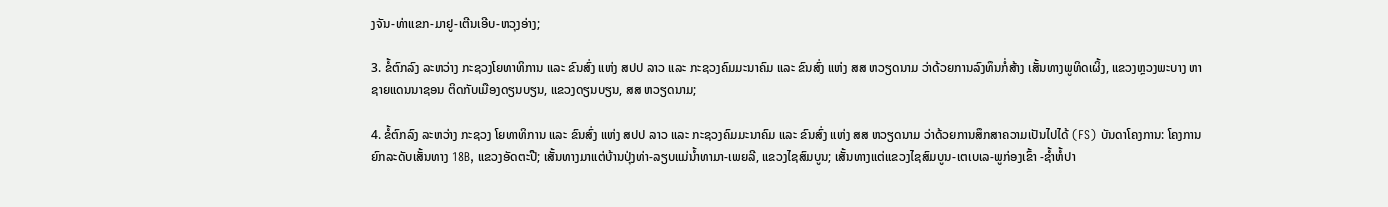ງຈັນ-ທ່າແຂກ-ມາຢູ-ເຕີນເອີບ-ຫວຸງອ່າງ;

3. ຂໍ້ຕົກລົງ ລະຫວ່າງ ກະຊວງໂຍທາທິການ ແລະ ຂົນສົ່ງ ແຫ່ງ ສປປ ລາວ ແລະ ກະຊວງຄົມມະນາຄົມ ແລະ ຂົນສົ່ງ ແຫ່ງ ສສ ຫວຽດນາມ ວ່າດ້ວຍການລົງທຶນກໍ່ສ້າງ ເສັ້ນທາງພູທິດເຜິ້ງ, ແຂວງຫຼວງພະບາງ ຫາຊາຍແດນນາຊອນ ຕິດກັບເມືອງດຽນບຽນ, ແຂວງດຽນບຽນ, ສສ ຫວຽດນາມ;

4. ຂໍ້ຕົກລົງ ລະຫວ່າງ ກະຊວງ ໂຍທາທິການ ແລະ ຂົນສົ່ງ ແຫ່ງ ສປປ ລາວ ແລະ ກະຊວງຄົມມະນາຄົມ ແລະ ຂົນສົ່ງ ແຫ່ງ ສສ ຫວຽດນາມ ວ່າດ້ວຍການສຶກສາຄວາມເປັນໄປໄດ້ (FS) ບັນດາໂຄງການ: ໂຄງການຍົກລະດັບເສັ້ນທາງ 18B, ແຂວງອັດຕະປື; ເສັ້ນທາງມາແຕ່ບ້ານປຸ່ງທ່າ-ລຽບແມ່ນ້ຳທາມາ-ເພຍລີ, ແຂວງໄຊສົມບູນ; ເສັ້ນທາງແຕ່ແຂວງໄຊສົມບູນ-ເຕເບເລ-ພູກ່ອງເຂົ້າ -ຊ້ຳຫໍ້ປາ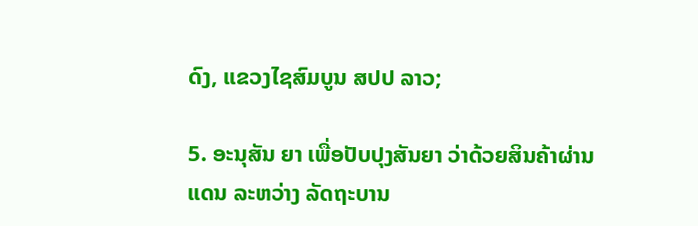ດົງ, ແຂວງໄຊສົມບູນ ສປປ ລາວ;

5. ອະນຸສັນ ຍາ ເພື່ອປັບປຸງສັນຍາ ວ່າດ້ວຍສິນຄ້າຜ່ານແດນ ລະຫວ່າງ ລັດຖະບານ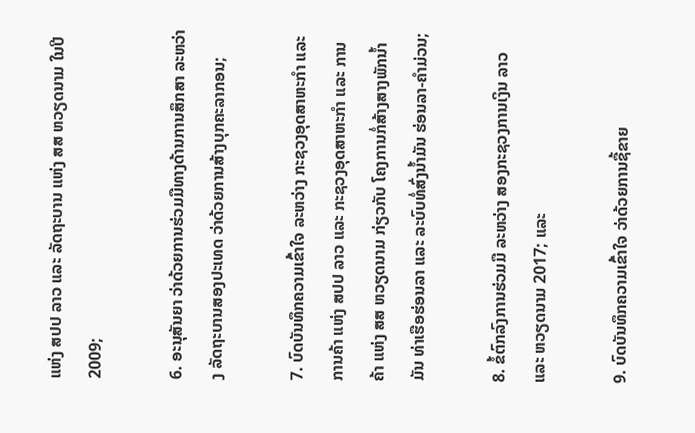ແຫ່ງ ສປປ ລາວ ແລະ ລັດຖະບານ ແຫ່ງ ສສ ຫວຽດນາມ ໃນປີ 2009;

6. ອະນຸສັນຍາ ວ່າດ້ວຍການຮ່ວມມືທາງດ້ານການສຶກສາ ລະຫວ່າງ ລັດຖະບານສອງປະເທດ ວ່າດ້ວຍການສ້າງບຸກຄະລາກອນ;

7. ບົດບັນທຶກຄວາມເຂົ້າໃຈ ລະຫວ່າງ ກະຊວງອຸດສາຫະກຳ ແລະ ການຄ້າ ແຫ່ງ ສປປ ລາວ ແລະ ກະຊວງອຸດສາຫະກຳ ແລະ ການຄ້າ ແຫ່ງ ສສ ຫວຽດນາມ ກ່ຽວກັບ ໂຄງການກໍ່ສ້າງສາງພັກນໍ້າມັນ ທ່າເຮືອຮ່ອນລາ ແລະ ລະບົບທໍ່ສົ່ງນໍ້າມັນ ຮ່ອນລາ-ຄຳມ່ວນ;

8. ຂໍ້ຕົກລົງການຮ່ວມມື ລະຫວ່າງ ສອງກະຊວງການເງິນ ລາວ ແລະ ຫວຽດນາມ 2017; ແລະ

9. ບົດບັນທຶກຄວາມເຂົ້າໃຈ ວ່າດ້ວຍການຊື້ຂາຍ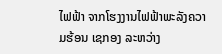ໄຟຟ້າ ຈາກໂຮງງານໄຟຟ້າພະລັງຄວາມຮ້ອນ ເຊກອງ ລະຫວ່າງ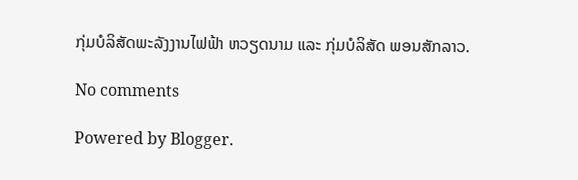ກຸ່ມບໍລິສັດພະລັງງານໄຟຟ້າ ຫວຽດນາມ ແລະ ກຸ່ມບໍລິສັດ ພອນສັກລາວ.

No comments

Powered by Blogger.